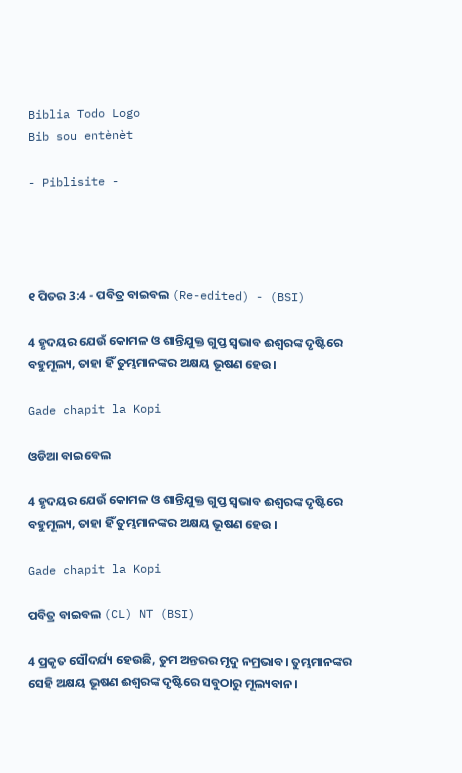Biblia Todo Logo
Bib sou entènèt

- Piblisite -




୧ ପିତର 3:4 - ପବିତ୍ର ବାଇବଲ (Re-edited) - (BSI)

4 ହୃଦୟର ଯେଉଁ କୋମଳ ଓ ଶାନ୍ତିଯୁକ୍ତ ଗୁପ୍ତ ସ୍ଵଭାବ ଈଶ୍ଵରଙ୍କ ଦୃଷ୍ଟିରେ ବହୁମୂଲ୍ୟ, ତାହା ହିଁ ତୁମ୍ଭମାନଙ୍କର ଅକ୍ଷୟ ଭୂଷଣ ହେଉ।

Gade chapit la Kopi

ଓଡିଆ ବାଇବେଲ

4 ହୃଦୟର ଯେଉଁ କୋମଳ ଓ ଶାନ୍ତିଯୁକ୍ତ ଗୁପ୍ତ ସ୍ୱଭାବ ଈଶ୍ୱରଙ୍କ ଦୃଷ୍ଟିରେ ବହୁମୂଲ୍ୟ, ତାହା ହିଁ ତୁମ୍ଭମାନଙ୍କର ଅକ୍ଷୟ ଭୂଷଣ ହେଉ ।

Gade chapit la Kopi

ପବିତ୍ର ବାଇବଲ (CL) NT (BSI)

4 ପ୍ରକୃତ ସୌଦର୍ଯ୍ୟ ହେଉଛି, ତୁମ ଅନ୍ତରର ମୃଦୁ ନମ୍ରଭାବ। ତୁମ୍ଭମାନଙ୍କର ସେହି ଅକ୍ଷୟ ଭୂଷଣ ଈଶ୍ୱରଙ୍କ ଦୃଷ୍ଟିରେ ସବୁଠାରୁ ମୂଲ୍ୟବାନ।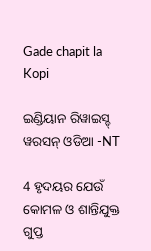Gade chapit la Kopi

ଇଣ୍ଡିୟାନ ରିୱାଇସ୍ଡ୍ ୱରସନ୍ ଓଡିଆ -NT

4 ହୃଦୟର ଯେଉଁ କୋମଳ ଓ ଶାନ୍ତିଯୁକ୍ତ ଗୁପ୍ତ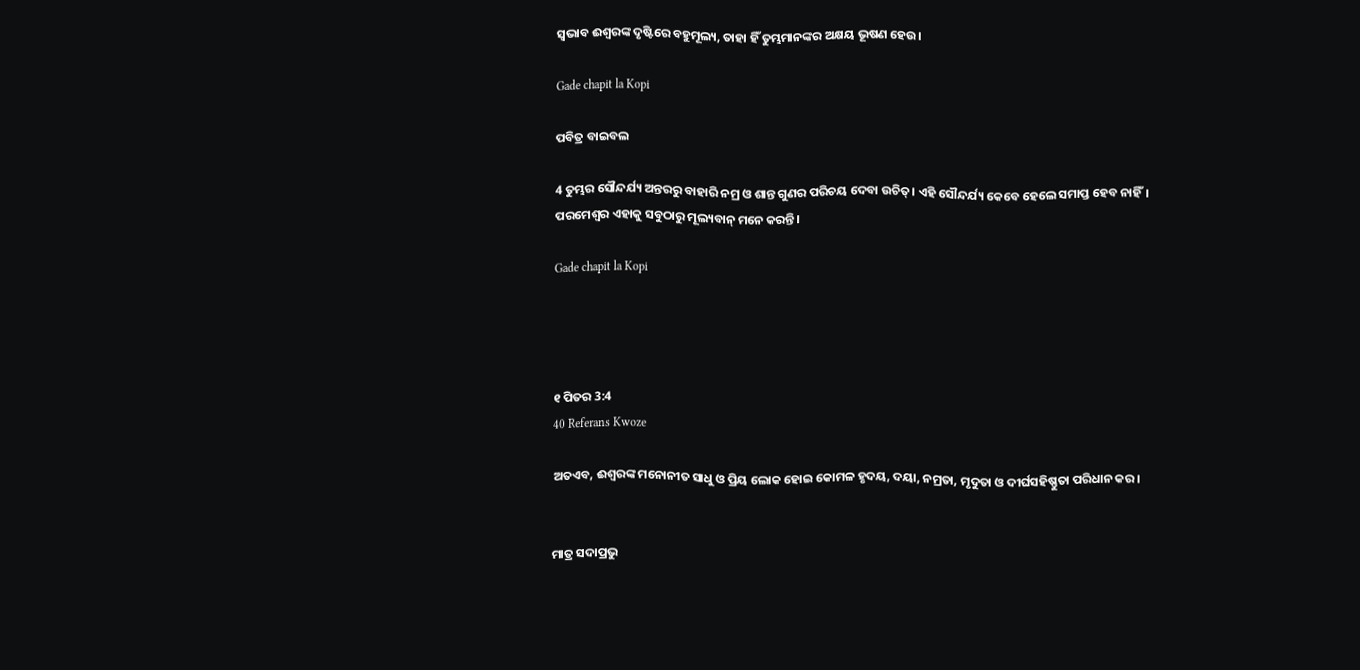ସ୍ୱଭାବ ଈଶ୍ବରଙ୍କ ଦୃଷ୍ଟିରେ ବହୁମୂଲ୍ୟ, ତାହା ହିଁ ତୁମ୍ଭମାନଙ୍କର ଅକ୍ଷୟ ଭୂଷଣ ହେଉ।

Gade chapit la Kopi

ପବିତ୍ର ବାଇବଲ

4 ତୁମ୍ଭର ସୌନ୍ଦର୍ଯ୍ୟ ଅନ୍ତରରୁ ବାହାରି ନମ୍ର ଓ ଶାନ୍ତ ଗୁଣର ପରିଚୟ ଦେବା ଉଚିତ୍। ଏହି ସୌନ୍ଦର୍ଯ୍ୟ କେବେ ହେଲେ ସମାପ୍ତ ହେବ ନାହିଁ। ପରମେଶ୍ୱର ଏହାକୁ ସବୁଠାରୁ ମୂଲ୍ୟବାନ୍ ମନେ କରନ୍ତି।

Gade chapit la Kopi




୧ ପିତର 3:4
40 Referans Kwoze

ଅତଏବ, ଈଶ୍ଵରଙ୍କ ମନୋନୀତ ସାଧୁ ଓ ପ୍ରିୟ ଲୋକ ହୋଇ କୋମଳ ହୃଦୟ, ଦୟା, ନମ୍ରତା, ମୃଦୁତା ଓ ଦୀର୍ଘସହିଷ୍ଣୁତା ପରିଧାନ କର।


ମାତ୍ର ସଦାପ୍ରଭୁ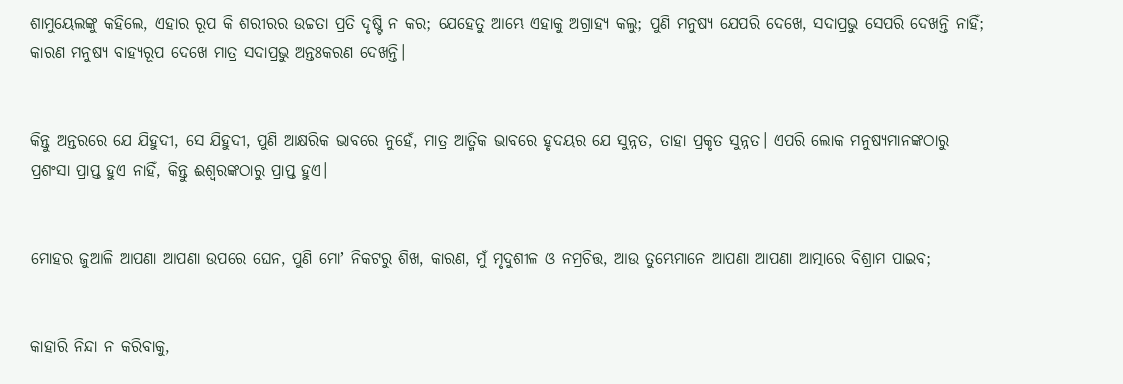ଶାମୁୟେଲଙ୍କୁ କହିଲେ, ଏହାର ରୂପ କି ଶରୀରର ଉଚ୍ଚତା ପ୍ରତି ଦୃଷ୍ଟି ନ କର; ଯେହେତୁ ଆମ୍ଭେ ଏହାକୁ ଅଗ୍ରାହ୍ୟ କଲୁ; ପୁଣି ମନୁଷ୍ୟ ଯେପରି ଦେଖେ, ସଦାପ୍ରଭୁ ସେପରି ଦେଖନ୍ତି ନାହିଁ; କାରଣ ମନୁଷ୍ୟ ବାହ୍ୟରୂପ ଦେଖେ ମାତ୍ର ସଦାପ୍ରଭୁ ଅନ୍ତଃକରଣ ଦେଖନ୍ତି।


କିନ୍ତୁ ଅନ୍ତରରେ ଯେ ଯିହୁଦୀ, ସେ ଯିହୁଦୀ, ପୁଣି ଆକ୍ଷରିକ ଭାବରେ ନୁହେଁ, ମାତ୍ର ଆତ୍ମିକ ଭାବରେ ହୃଦୟର ଯେ ସୁନ୍ନତ, ତାହା ପ୍ରକୃତ ସୁନ୍ନତ। ଏପରି ଲୋକ ମନୁଷ୍ୟମାନଙ୍କଠାରୁ ପ୍ରଶଂସା ପ୍ରାପ୍ତ ହୁଏ ନାହିଁ, କିନ୍ତୁ ଈଶ୍ଵରଙ୍କଠାରୁ ପ୍ରାପ୍ତ ହୁଏ।


ମୋହର ଜୁଆଳି ଆପଣା ଆପଣା ଉପରେ ଘେନ, ପୁଣି ମୋʼ ନିକଟରୁ ଶିଖ, କାରଣ, ମୁଁ ମୃଦୁଶୀଳ ଓ ନମ୍ରଚିତ୍ତ, ଆଉ ତୁମ୍ଭେମାନେ ଆପଣା ଆପଣା ଆତ୍ମାରେ ବିଶ୍ରାମ ପାଇବ;


କାହାରି ନିନ୍ଦା ନ କରିବାକୁ,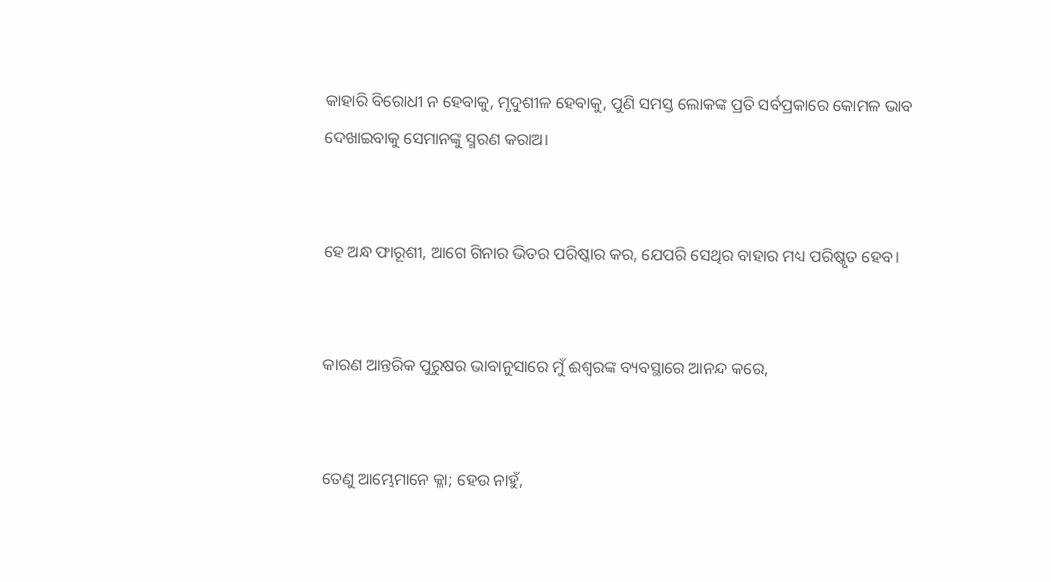କାହାରି ବିରୋଧୀ ନ ହେବାକୁ, ମୃଦୁଶୀଳ ହେବାକୁ, ପୁଣି ସମସ୍ତ ଲୋକଙ୍କ ପ୍ରତି ସର୍ବପ୍ରକାରେ କୋମଳ ଭାବ ଦେଖାଇବାକୁ ସେମାନଙ୍କୁ ସ୍ମରଣ କରାଅ।


ହେ ଅନ୍ଧ ଫାରୂଶୀ, ଆଗେ ଗିନାର ଭିତର ପରିଷ୍କାର କର, ଯେପରି ସେଥିର ବାହାର ମଧ୍ୟ ପରିଷ୍କୃତ ହେବ।


କାରଣ ଆନ୍ତରିକ ପୁରୁଷର ଭାବାନୁସାରେ ମୁଁ ଈଶ୍ଵରଙ୍କ ବ୍ୟବସ୍ଥାରେ ଆନନ୍ଦ କରେ,


ତେଣୁ ଆମ୍ଭେମାନେ କ୍ଳା; ହେଉ ନାହୁଁ,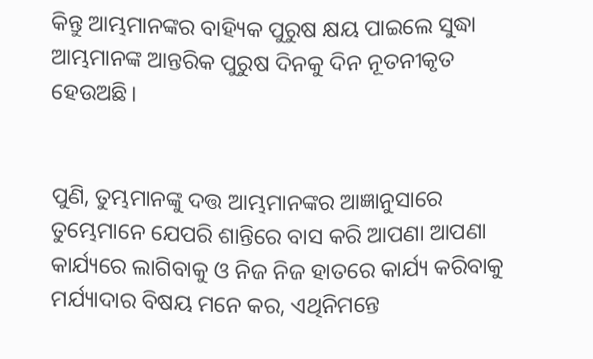କିନ୍ତୁ ଆମ୍ଭମାନଙ୍କର ବାହ୍ୟିକ ପୁରୁଷ କ୍ଷୟ ପାଇଲେ ସୁଦ୍ଧା ଆମ୍ଭମାନଙ୍କ ଆନ୍ତରିକ ପୁରୁଷ ଦିନକୁ ଦିନ ନୂତନୀକୃତ ହେଉଅଛି।


ପୁଣି, ତୁମ୍ଭମାନଙ୍କୁ ଦତ୍ତ ଆମ୍ଭମାନଙ୍କର ଆଜ୍ଞାନୁସାରେ ତୁମ୍ଭେମାନେ ଯେପରି ଶାନ୍ତିରେ ବାସ କରି ଆପଣା ଆପଣା କାର୍ଯ୍ୟରେ ଲାଗିବାକୁ ଓ ନିଜ ନିଜ ହାତରେ କାର୍ଯ୍ୟ କରିବାକୁ ମର୍ଯ୍ୟାଦାର ବିଷୟ ମନେ କର, ଏଥିନିମନ୍ତେ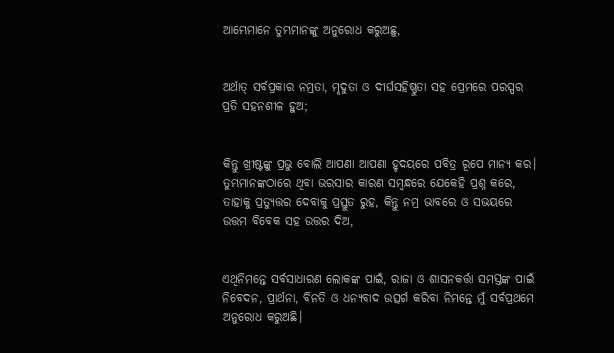ଆମ୍ଭେମାନେ ତୁମ୍ଭମାନଙ୍କୁ ଅନୁରୋଧ କରୁଅଛୁ,


ଅର୍ଥାତ୍ ସର୍ବପ୍ରକାର ନମ୍ରତା, ମୃଦୁତା ଓ ଦୀର୍ଘସହିଷ୍ଣୁତା ସହ ପ୍ରେମରେ ପରସ୍ପର ପ୍ରତି ସହନଶୀଳ ହୁଅ;


କିନ୍ତୁ ଖ୍ରୀଷ୍ଟଙ୍କୁ ପ୍ରଭୁ ବୋଲି ଆପଣା ଆପଣା ହୃଦୟରେ ପବିତ୍ର ରୂପେ ମାନ୍ୟ କର। ତୁମ୍ଭମାନଙ୍କଠାରେ ଥିବା ଭରସାର କାରଣ ସମ୍ଵନ୍ଧରେ ଯେକେହି ପ୍ରଶ୍ନ କରେ, ତାହାକୁ ପ୍ରତ୍ୟୁତ୍ତର ଦେବାକୁ ପ୍ରସ୍ତୁତ ରୁହ, କିନ୍ତୁ ନମ୍ର ଭାବରେ ଓ ସଭୟରେ ଉତ୍ତମ ବିବେକ ସହ ଉତ୍ତର ଦିଅ,


ଏଥିନିମନ୍ତେ ସର୍ବସାଧାରଣ ଲୋକଙ୍କ ପାଇଁ, ରାଜା ଓ ଶାସନକର୍ତ୍ତା ସମସ୍ତଙ୍କ ପାଇଁ ନିବେଦନ, ପ୍ରାର୍ଥନା, ବିନତି ଓ ଧନ୍ୟବାଦ ଉତ୍ସର୍ଗ କରିବା ନିମନ୍ତେ ମୁଁ ସର୍ବପ୍ରଥମେ ଅନୁରୋଧ କରୁଅଛି।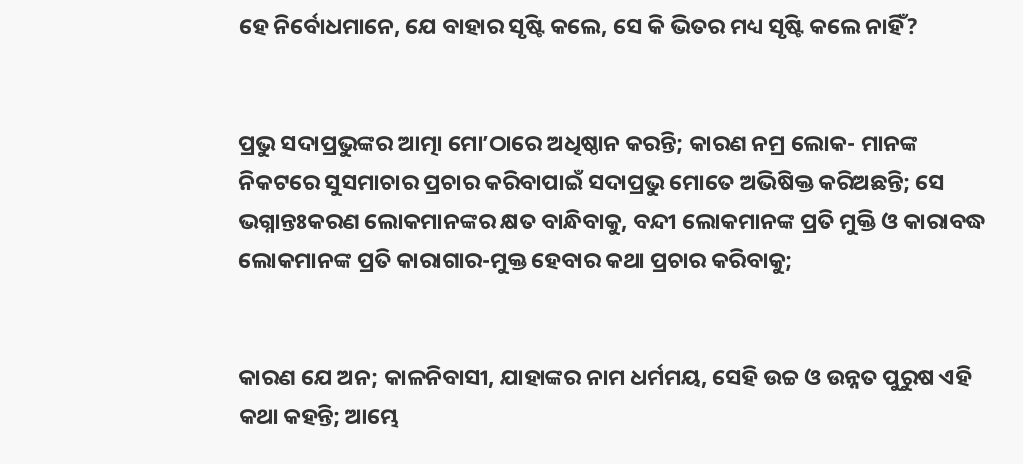ହେ ନିର୍ବୋଧମାନେ, ଯେ ବାହାର ସୃଷ୍ଟି କଲେ, ସେ କି ଭିତର ମଧ୍ୟ ସୃଷ୍ଟି କଲେ ନାହିଁ?


ପ୍ରଭୁ ସଦାପ୍ରଭୁଙ୍କର ଆତ୍ମା ମୋʼଠାରେ ଅଧିଷ୍ଠାନ କରନ୍ତି; କାରଣ ନମ୍ର ଲୋକ- ମାନଙ୍କ ନିକଟରେ ସୁସମାଚାର ପ୍ରଚାର କରିବାପାଇଁ ସଦାପ୍ରଭୁ ମୋତେ ଅଭିଷିକ୍ତ କରିଅଛନ୍ତି; ସେ ଭଗ୍ନାନ୍ତଃକରଣ ଲୋକମାନଙ୍କର କ୍ଷତ ବାନ୍ଧିବାକୁ, ବନ୍ଦୀ ଲୋକମାନଙ୍କ ପ୍ରତି ମୁକ୍ତି ଓ କାରାବଦ୍ଧ ଲୋକମାନଙ୍କ ପ୍ରତି କାରାଗାର-ମୁକ୍ତ ହେବାର କଥା ପ୍ରଚାର କରିବାକୁ;


କାରଣ ଯେ ଅନ; କାଳନିବାସୀ, ଯାହାଙ୍କର ନାମ ଧର୍ମମୟ, ସେହି ଉଚ୍ଚ ଓ ଉନ୍ନତ ପୁରୁଷ ଏହି କଥା କହନ୍ତି; ଆମ୍ଭେ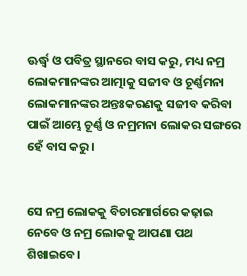ଊର୍ଦ୍ଧ୍ଵ ଓ ପବିତ୍ର ସ୍ଥାନରେ ବାସ କରୁ, ମଧ୍ୟ ନମ୍ର ଲୋକମାନଙ୍କର ଆତ୍ମାକୁ ସଜୀବ ଓ ଚୂର୍ଣ୍ଣମନା ଲୋକମାନଙ୍କର ଅନ୍ତଃକରଣକୁ ସଜୀବ କରିବା ପାଇଁ ଆମ୍ଭେ ଚୂର୍ଣ୍ଣ ଓ ନମ୍ରମନା ଲୋକର ସଙ୍ଗରେ ହେଁ ବାସ କରୁ।


ସେ ନମ୍ର ଲୋକକୁ ବିଚାରମାର୍ଗରେ କଢ଼ାଇ ନେବେ ଓ ନମ୍ର ଲୋକକୁ ଆପଣା ପଥ ଶିଖାଇବେ।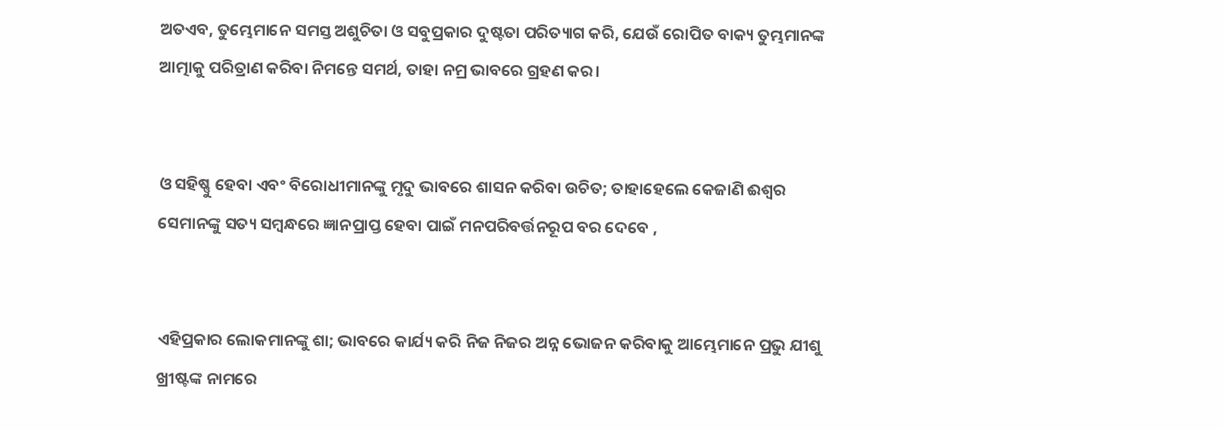ଅତଏବ, ତୁମ୍ଭେମାନେ ସମସ୍ତ ଅଶୁଚିତା ଓ ସବୁପ୍ରକାର ଦୁଷ୍ଟତା ପରିତ୍ୟାଗ କରି, ଯେଉଁ ରୋପିତ ବାକ୍ୟ ତୁମ୍ଭମାନଙ୍କ ଆତ୍ମାକୁ ପରିତ୍ରାଣ କରିବା ନିମନ୍ତେ ସମର୍ଥ, ତାହା ନମ୍ର ଭାବରେ ଗ୍ରହଣ କର।


ଓ ସହିଷ୍ଣୁ ହେବା ଏବଂ ବିରୋଧୀମାନଙ୍କୁ ମୃଦୁ ଭାବରେ ଶାସନ କରିବା ଉଚିତ; ତାହାହେଲେ କେଜାଣି ଈଶ୍ଵର ସେମାନଙ୍କୁ ସତ୍ୟ ସମ୍ଵନ୍ଧରେ ଜ୍ଞାନପ୍ରାପ୍ତ ହେବା ପାଇଁ ମନପରିବର୍ତ୍ତନରୂପ ବର ଦେବେ ,


ଏହିପ୍ରକାର ଲୋକମାନଙ୍କୁ ଶା; ଭାବରେ କାର୍ଯ୍ୟ କରି ନିଜ ନିଜର ଅନ୍ନ ଭୋଜନ କରିବାକୁ ଆମ୍ଭେମାନେ ପ୍ରଭୁ ଯୀଶୁ ଖ୍ରୀଷ୍ଟଙ୍କ ନାମରେ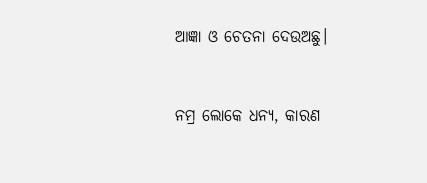ଆଜ୍ଞା ଓ ଚେତନା ଦେଉଅଛୁ।


ନମ୍ର ଲୋକେ ଧନ୍ୟ, କାରଣ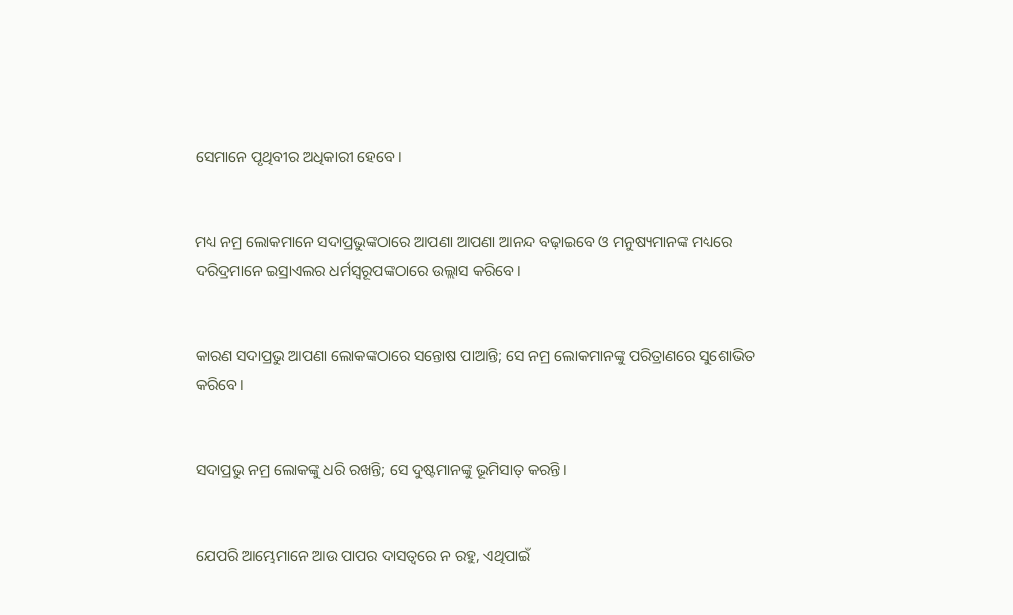ସେମାନେ ପୃଥିବୀର ଅଧିକାରୀ ହେବେ।


ମଧ୍ୟ ନମ୍ର ଲୋକମାନେ ସଦାପ୍ରଭୁଙ୍କଠାରେ ଆପଣା ଆପଣା ଆନନ୍ଦ ବଢ଼ାଇବେ ଓ ମନୁଷ୍ୟମାନଙ୍କ ମଧ୍ୟରେ ଦରିଦ୍ରମାନେ ଇସ୍ରାଏଲର ଧର୍ମସ୍ଵରୂପଙ୍କଠାରେ ଉଲ୍ଲାସ କରିବେ।


କାରଣ ସଦାପ୍ରଭୁ ଆପଣା ଲୋକଙ୍କଠାରେ ସନ୍ତୋଷ ପାଆନ୍ତି; ସେ ନମ୍ର ଲୋକମାନଙ୍କୁ ପରିତ୍ରାଣରେ ସୁଶୋଭିତ କରିବେ।


ସଦାପ୍ରଭୁ ନମ୍ର ଲୋକଙ୍କୁ ଧରି ରଖନ୍ତି; ସେ ଦୁଷ୍ଟମାନଙ୍କୁ ଭୂମିସାତ୍ କରନ୍ତି।


ଯେପରି ଆମ୍ଭେମାନେ ଆଉ ପାପର ଦାସତ୍ଵରେ ନ ରହୁ, ଏଥିପାଇଁ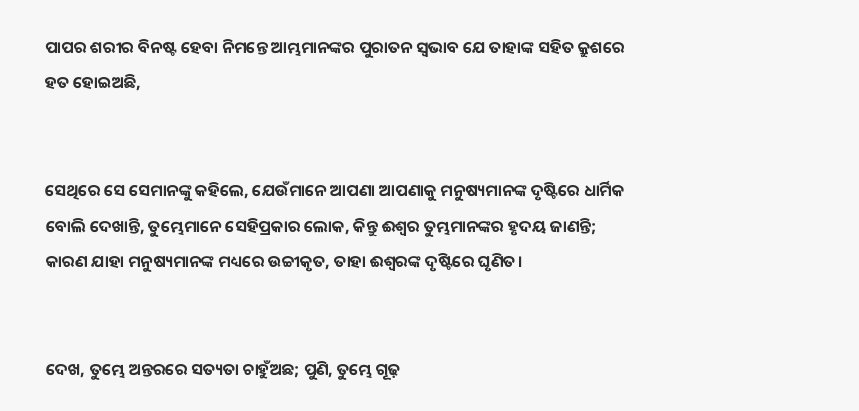ପାପର ଶରୀର ବିନଷ୍ଟ ହେବା ନିମନ୍ତେ ଆମ୍ଭମାନଙ୍କର ପୁରାତନ ସ୍ଵଭାବ ଯେ ତାହାଙ୍କ ସହିତ କ୍ରୁଶରେ ହତ ହୋଇଅଛି,


ସେଥିରେ ସେ ସେମାନଙ୍କୁ କହିଲେ, ଯେଉଁମାନେ ଆପଣା ଆପଣାକୁ ମନୁଷ୍ୟମାନଙ୍କ ଦୃଷ୍ଟିରେ ଧାର୍ମିକ ବୋଲି ଦେଖାନ୍ତି, ତୁମ୍ଭେମାନେ ସେହିପ୍ରକାର ଲୋକ, କିନ୍ତୁ ଈଶ୍ଵର ତୁମ୍ଭମାନଙ୍କର ହୃଦୟ ଜାଣନ୍ତି; କାରଣ ଯାହା ମନୁଷ୍ୟମାନଙ୍କ ମଧ୍ୟରେ ଉଚ୍ଚୀକୃତ, ତାହା ଈଶ୍ଵରଙ୍କ ଦୃଷ୍ଟିରେ ଘୃଣିତ।


ଦେଖ, ତୁମ୍ଭେ ଅନ୍ତରରେ ସତ୍ୟତା ଚାହୁଁଅଛ; ପୁଣି, ତୁମ୍ଭେ ଗୂଢ଼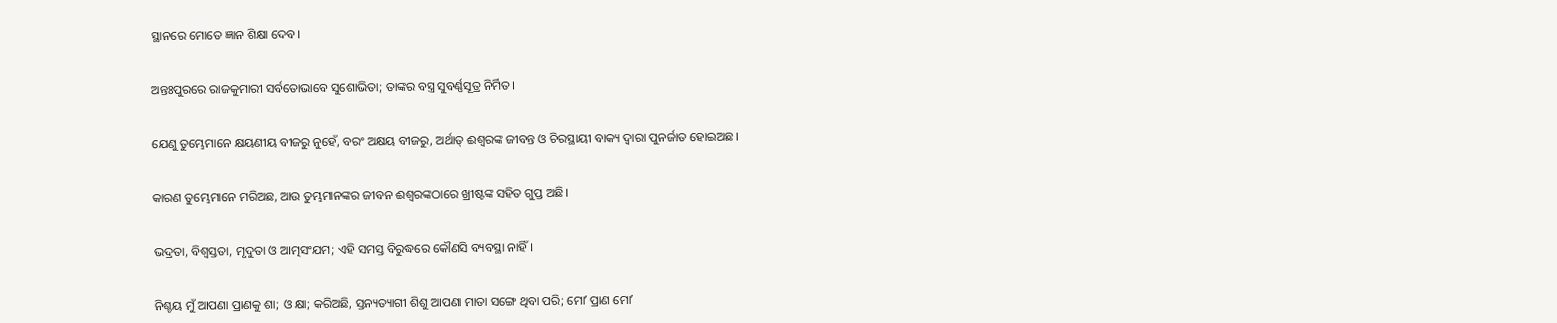ସ୍ଥାନରେ ମୋତେ ଜ୍ଞାନ ଶିକ୍ଷା ଦେବ।


ଅନ୍ତଃପୁରରେ ରାଜକୁମାରୀ ସର୍ବତୋଭାବେ ସୁଶୋଭିତା; ତାଙ୍କର ବସ୍ତ୍ର ସୁବର୍ଣ୍ଣସୂତ୍ର ନିର୍ମିତ।


ଯେଣୁ ତୁମ୍ଭେମାନେ କ୍ଷୟଣୀୟ ବୀଜରୁ ନୁହେଁ, ବରଂ ଅକ୍ଷୟ ବୀଜରୁ, ଅର୍ଥାତ୍ ଈଶ୍ଵରଙ୍କ ଜୀବନ୍ତ ଓ ଚିରସ୍ଥାୟୀ ବାକ୍ୟ ଦ୍ଵାରା ପୁନର୍ଜାତ ହୋଇଅଛ।


କାରଣ ତୁମ୍ଭେମାନେ ମରିଅଛ, ଆଉ ତୁମ୍ଭମାନଙ୍କର ଜୀବନ ଈଶ୍ଵରଙ୍କଠାରେ ଖ୍ରୀଷ୍ଟଙ୍କ ସହିତ ଗୁପ୍ତ ଅଛି।


ଭଦ୍ରତା, ବିଶ୍ଵସ୍ତତା, ମୃଦୁତା ଓ ଆତ୍ମସଂଯମ; ଏହି ସମସ୍ତ ବିରୁଦ୍ଧରେ କୌଣସି ବ୍ୟବସ୍ଥା ନାହିଁ।


ନିଶ୍ଚୟ ମୁଁ ଆପଣା ପ୍ରାଣକୁ ଶା; ଓ କ୍ଷା; କରିଅଛି, ସ୍ତନ୍ୟତ୍ୟାଗୀ ଶିଶୁ ଆପଣା ମାତା ସଙ୍ଗେ ଥିବା ପରି; ମୋʼ ପ୍ରାଣ ମୋʼ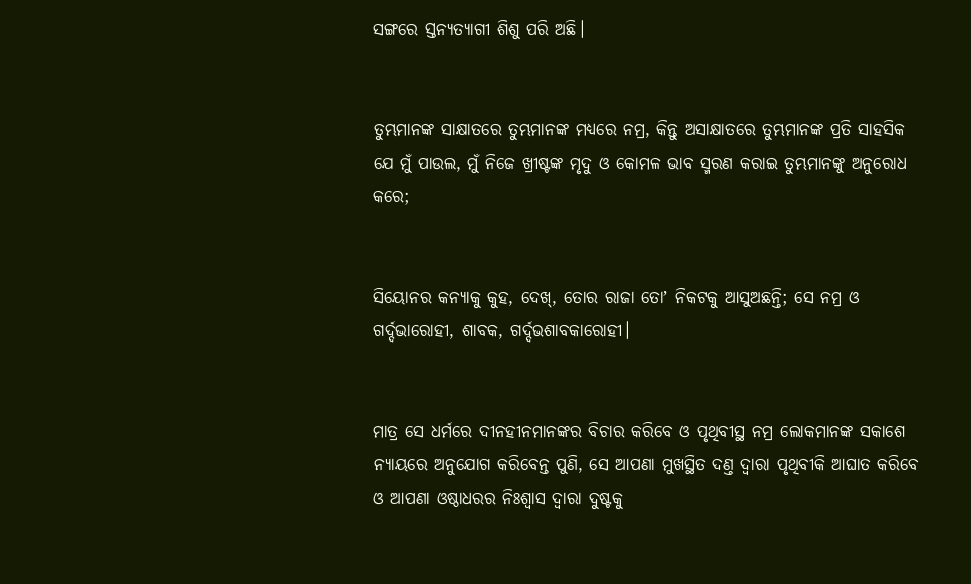ସଙ୍ଗରେ ସ୍ତନ୍ୟତ୍ୟାଗୀ ଶିଶୁ ପରି ଅଛି।


ତୁମ୍ଭମାନଙ୍କ ସାକ୍ଷାତରେ ତୁମ୍ଭମାନଙ୍କ ମଧ୍ୟରେ ନମ୍ର, କିନ୍ତୁ ଅସାକ୍ଷାତରେ ତୁମ୍ଭମାନଙ୍କ ପ୍ରତି ସାହସିକ ଯେ ମୁଁ ପାଉଲ, ମୁଁ ନିଜେ ଖ୍ରୀଷ୍ଟଙ୍କ ମୃଦୁ ଓ କୋମଳ ଭାବ ସ୍ମରଣ କରାଇ ତୁମ୍ଭମାନଙ୍କୁ ଅନୁରୋଧ କରେ;


ସିୟୋନର କନ୍ୟାକୁ କୁହ, ଦେଖ୍, ତୋର ରାଜା ତୋʼ ନିକଟକୁ ଆସୁଅଛନ୍ତି; ସେ ନମ୍ର ଓ ଗର୍ଦ୍ଦଭାରୋହୀ, ଶାବକ, ଗର୍ଦ୍ଦଭଶାବକାରୋହୀ।


ମାତ୍ର ସେ ଧର୍ମରେ ଦୀନହୀନମାନଙ୍କର ବିଚାର କରିବେ ଓ ପୃଥିବୀସ୍ଥ ନମ୍ର ଲୋକମାନଙ୍କ ସକାଶେ ନ୍ୟାୟରେ ଅନୁଯୋଗ କରିବେନ୍ତ ପୁଣି, ସେ ଆପଣା ମୁଖସ୍ଥିତ ଦଣ୍ତ ଦ୍ଵାରା ପୃଥିବୀକି ଆଘାତ କରିବେ ଓ ଆପଣା ଓଷ୍ଠାଧରର ନିଃଶ୍ଵାସ ଦ୍ଵାରା ଦୁଷ୍ଟକୁ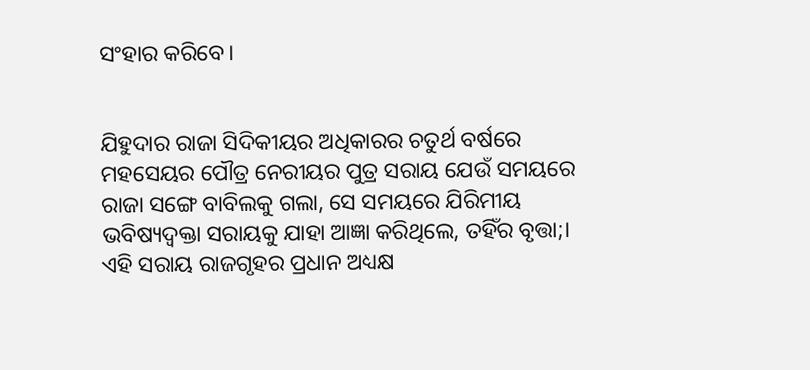ସଂହାର କରିବେ।


ଯିହୁଦାର ରାଜା ସିଦିକୀୟର ଅଧିକାରର ଚତୁର୍ଥ ବର୍ଷରେ ମହସେୟର ପୌତ୍ର ନେରୀୟର ପୁତ୍ର ସରାୟ ଯେଉଁ ସମୟରେ ରାଜା ସଙ୍ଗେ ବାବିଲକୁ ଗଲା, ସେ ସମୟରେ ଯିରିମୀୟ ଭବିଷ୍ୟଦ୍ବକ୍ତା ସରାୟକୁ ଯାହା ଆଜ୍ଞା କରିଥିଲେ, ତହିଁର ବୃତ୍ତା;। ଏହି ସରାୟ ରାଜଗୃହର ପ୍ରଧାନ ଅଧ୍ୟକ୍ଷ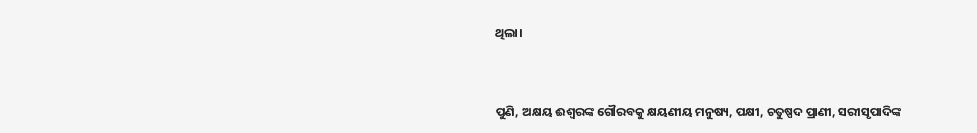ଥିଲା।


ପୁଣି, ଅକ୍ଷୟ ଈଶ୍ଵରଙ୍କ ଗୌରବକୁ କ୍ଷୟଣୀୟ ମନୁଷ୍ୟ, ପକ୍ଷୀ, ଚତୁଷ୍ପଦ ପ୍ରାଣୀ, ସରୀସୃପାଦିଙ୍କ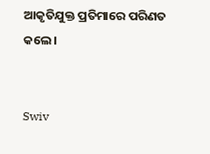ଆକୃତିଯୁକ୍ତ ପ୍ରତିମାରେ ପରିଣତ କଲେ।


Swiv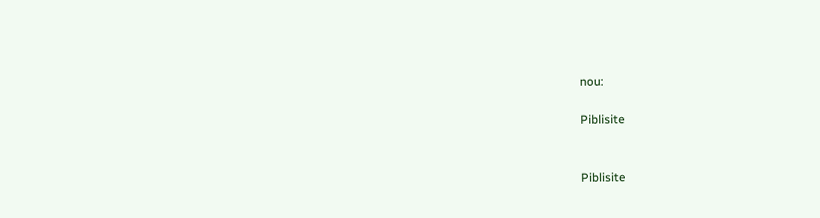nou:

Piblisite


Piblisite